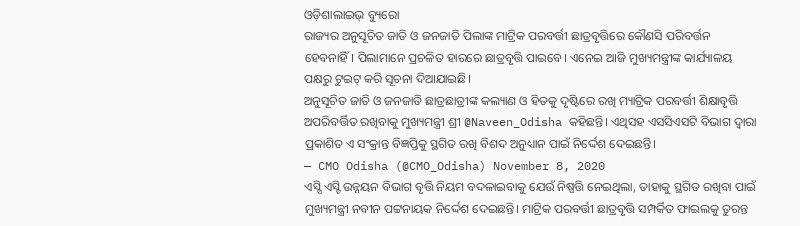ଓଡ଼ିଶାଲାଇଭ୍ ବ୍ୟୁରୋ
ରାଜ୍ୟର ଅନୁସୂଚିତ ଜାତି ଓ ଜନଜାତି ପିଲାଙ୍କ ମାଟ୍ରିକ ପରବର୍ତ୍ତୀ ଛାତ୍ରବୃତ୍ତିରେ କୌଣସି ପରିବର୍ତ୍ତନ ହେବନାହିଁ। ପିଲାମାନେ ପ୍ରଚଳିତ ହାରରେ ଛାତ୍ରବୃତ୍ତି ପାଇବେ। ଏନେଇ ଆଜି ମୁଖ୍ୟମନ୍ତ୍ରୀଙ୍କ କାର୍ଯ୍ୟାଳୟ ପକ୍ଷରୁ ଟୁଇଟ୍ କରି ସୂଚନା ଦିଆଯାଇଛି।
ଅନୁସୂଚିତ ଜାତି ଓ ଜନଜାତି ଛାତ୍ରଛାତ୍ରୀଙ୍କ କଲ୍ୟାଣ ଓ ହିତକୁ ଦୃଷ୍ଟିରେ ରଖି ମ୍ୟାଟ୍ରିକ ପରବର୍ତ୍ତୀ ଶିକ୍ଷାବୃତ୍ତି ଅପରିବର୍ତ୍ତିତ ରଖିବାକୁ ମୁଖ୍ୟମନ୍ତ୍ରୀ ଶ୍ରୀ @Naveen_Odisha କହିଛନ୍ତି। ଏଥିସହ ଏସସିଏସଟି ବିଭାଗ ଦ୍ଵାରା ପ୍ରକାଶିତ ଏ ସଂକ୍ରାନ୍ତ ବିଜ୍ଞପ୍ତିକୁ ସ୍ଥଗିତ ରଖି ବିଶଦ ଅନୁଧ୍ୟାନ ପାଇଁ ନିର୍ଦ୍ଦେଶ ଦେଇଛନ୍ତି।
— CMO Odisha (@CMO_Odisha) November 8, 2020
ଏସ୍ସି ଏସ୍ଟି ଉନ୍ନୟନ ବିଭାଗ ବୃତ୍ତି ନିୟମ ବଦଳାଇବାକୁ ଯେଉଁ ନିଷ୍ପତ୍ତି ନେଇଥିଲା, ତାହାକୁ ସ୍ଥଗିତ ରଖିବା ପାଇଁ ମୁଖ୍ୟମନ୍ତ୍ରୀ ନବୀନ ପଟ୍ଟନାୟକ ନିର୍ଦ୍ଦେଶ ଦେଇଛନ୍ତି। ମାଟ୍ରିକ ପରବର୍ତ୍ତୀ ଛାତ୍ରବୃତ୍ତି ସମ୍ପର୍କିତ ଫାଇଲକୁ ତୁରନ୍ତ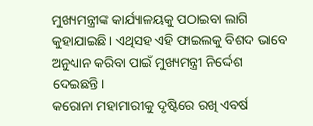ମୁଖ୍ୟମନ୍ତ୍ରୀଙ୍କ କାର୍ଯ୍ୟାଳୟକୁ ପଠାଇବା ଲାଗି କୁହାଯାଇଛି। ଏଥିସହ ଏହି ଫାଇଲକୁ ବିଶଦ ଭାବେ ଅନୁଧ୍ୟାନ କରିବା ପାଇଁ ମୁଖ୍ୟମନ୍ତ୍ରୀ ନିର୍ଦ୍ଦେଶ ଦେଇଛନ୍ତି।
କରୋନା ମହାମାରୀକୁ ଦୃଷ୍ଟିରେ ରଖି ଏବର୍ଷ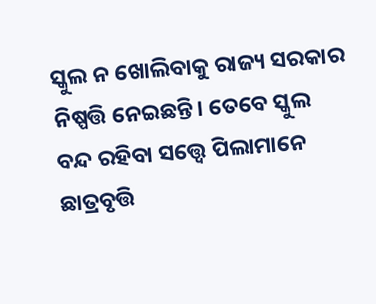ସ୍କୁଲ ନ ଖୋଲିବାକୁ ରାଜ୍ୟ ସରକାର ନିଷ୍ପତ୍ତି ନେଇଛନ୍ତି। ତେବେ ସ୍କୁଲ ବନ୍ଦ ରହିବା ସତ୍ତ୍ଵେ ପିଲାମାନେ ଛାତ୍ରବୃତ୍ତି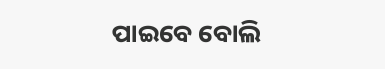ପାଇବେ ବୋଲି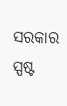ସରକାର ସ୍ପଷ୍ଟ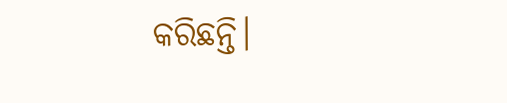କରିଛନ୍ତି।